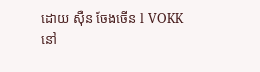ដោយ ស៊ឺន ចែងចើន l VOKK
នៅ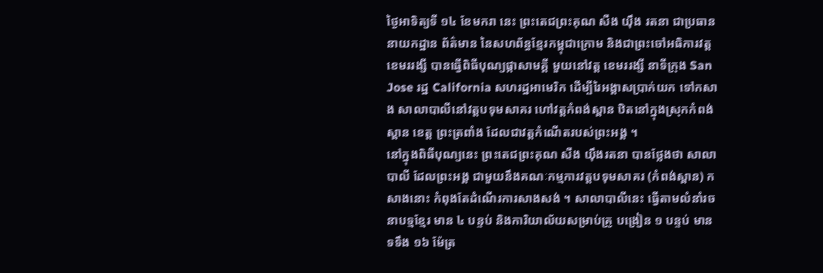ថ្ងៃអាទិត្យទី ១៤ ខែមករា នេះ ព្រះតេជព្រះគុណ សឺង យ៉ឹង រតនា ជាប្រធាននាយកដ្ឋាន ព័ត៌មាន នៃសហព័ន្ធខ្មែរកម្ពុជាក្រោម និងជាព្រះចៅអធិការវត្តខេមររង្សី បានធ្វើពិធីបុណ្យផ្កាសាមគ្គី មួយនៅវត្ត ខេមររង្សី នាទីក្រុង San Jose រដ្ឋ California សហរដ្ឋអាមេរិក ដើម្បីរៃអង្គាសប្រាក់យក ទៅកសាង សាលាបាលីនៅវត្តបទុមសាគរ ហៅវត្តកំពង់ស្ពាន ឋិតនៅក្នុងស្រុកកំពង់ស្ពាន ខេត្ត ព្រះត្រពាំង ដែលជាវត្តកំណើតរបស់ព្រះអង្គ ។
នៅក្នុងពិធីបុណ្យនេះ ព្រះតេជព្រះគុណ សឺង យ៉ឹងរតនា បានថ្លែងថា សាលាបាលី ដែលព្រះអង្គ ជាមួយនឹងគណៈកម្មការវត្តបទុមសាគរ (កំពង់ស្ពាន) កសាងនោះ កំពុងតែដំណើរការសាងសង់ ។ សាលាបាលីនេះ ធ្វើតាមលំនាំរចនាបទ្មខ្មែរ មាន ៤ បន្ទប់ និងការិយាល័យសម្រាប់គ្រូ បង្រៀន ១ បន្ទប់ មាន ទទឹង ១៦ ម៉ែត្រ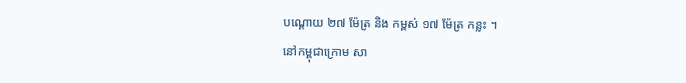បណ្ដោយ ២៧ ម៉ែត្រ និង កម្ពស់ ១៧ ម៉ែត្រ កន្លះ ។
នៅកម្ពុជាក្រោម សា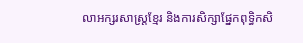លាអក្សរសាស្ត្រខ្មែរ និងការសិក្សាផ្នែកពុទ្ធិកសិ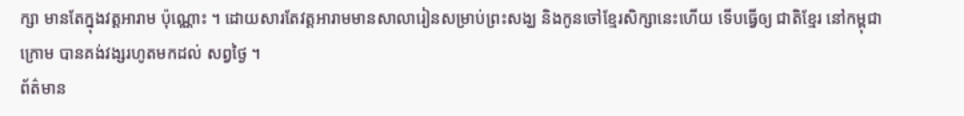ក្សា មានតែក្នុងវត្តអារាម ប៉ុណ្ណោះ ។ ដោយសារតែវត្តអារាមមានសាលារៀនសម្រាប់ព្រះសង្ឃ និងកូនចៅខ្មែរសិក្សានេះហើយ ទើបធ្វើឲ្យ ជាតិខ្មែរ នៅកម្ពុជាក្រោម បានគង់វង្សរហូតមកដល់ សព្វថ្ងៃ ។
ព័ត៌មាន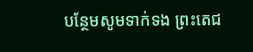បន្ថែមសូមទាក់ទង ព្រះតេជ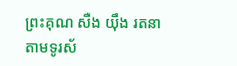ព្រះគុណ សឺង យ៉ឹង រតនា តាមទូរស័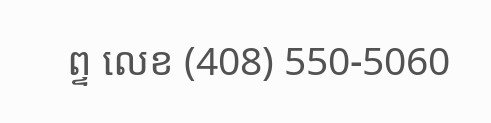ព្ទ លេខ (408) 550-5060